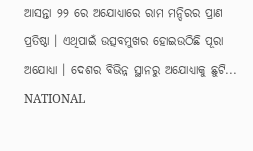ଆସନ୍ତା ୨୨ ରେ ଅଯୋଧ୍ୟାରେ ରାମ ମନ୍ଦିରର ପ୍ରାଣ ପ୍ରତିଷ୍ଠା । ଏଥିପାଇଁ ଉତ୍ସବମୁଖର ହୋଇଉଠିଛି ପୂରା ଅଯୋଧ୍ୟା । ଦେଶର ବିଭିନ୍ନ ସ୍ଥାନରୁ ଅଯୋଧ୍ୟାକୁ ଛୁଟି...
NATIONAL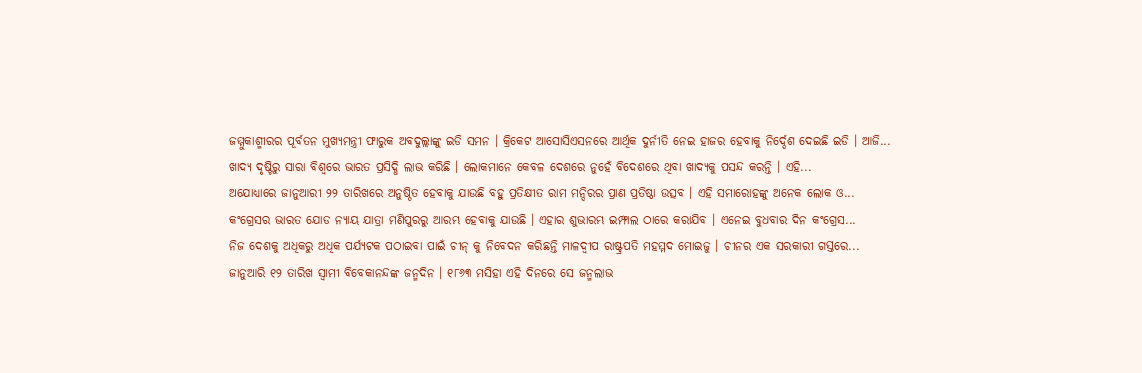ଜମ୍ମୁକାଶ୍ମୀରର ପୂର୍ବତନ ମୁଖ୍ୟମନ୍ତ୍ରୀ ଫାରୁକ ଅବଦୁଲ୍ଲାଙ୍କୁ ଇଡି ସମନ । କ୍ରିକେଟ ଆସୋସିଏସନରେ ଆର୍ଥିକ ଦୁର୍ନୀତି ନେଇ ହାଜର ହେବାକୁ ନିର୍ଦ୍ଦେଶ ଦେଇଛି ଇଡି । ଆଜି...
ଖାଦ୍ୟ ଦୃଷ୍ଟିରୁ ସାରା ବିଶ୍ୱରେ ଭାରତ ପ୍ରସିଦ୍ଧି ଲାଭ କରିଛି । ଲୋକମାନେ କେବଳ ଦେଶରେ ନୁହେଁ ବିଦେଶରେ ଥିବା ଖାଦ୍ୟକୁ ପସନ୍ଦ କରନ୍ତି । ଏହି...
ଅଯୋଧ୍ୟାରେ ଜାନୁଆରୀ ୨୨ ତାରିଖରେ ଅନୁଷ୍ଠିତ ହେବାକୁ ଯାଉଛି ବହୁ ପ୍ରତିକ୍ଷୀତ ରାମ ମନ୍ଦିରର ପ୍ରାଣ ପ୍ରତିଷ୍ଠା ଉତ୍ସବ । ଏହି ସମାରୋହଙ୍କୁ ଅନେକ ଲୋକ ଓ...
କଂଗ୍ରେସର ଭାରତ ଯୋଡ ନ୍ୟାୟ ଯାତ୍ରା ମଣିପୁରରୁ ଆରମ୍ଭ ହେବାକୁ ଯାଉଛି । ଏହାର ଶୁଭାରମ୍ଭ ଇମ୍ଫାଲ ଠାରେ କରାଯିବ । ଏନେଇ ବୁଧବାର ଦିନ କଂଗ୍ରେସ...
ନିଜ ଦେଶକୁ ଅଧିକରୁ ଅଧିକ ପର୍ଯ୍ୟଟକ ପଠାଇବା ପାଇଁ ଚୀନ୍ କୁ ନିବେଦନ କରିଛନ୍ତି ମାଳଦ୍ୱୀପ ରାଷ୍ଟ୍ରପତି ମହମ୍ମଦ ମୋଇଜୁ । ଚୀନର ଏକ ସରକାରୀ ଗସ୍ତରେ...
ଜାନୁଆରି ୧୨ ତାରିଖ ସ୍ବାମୀ ବିବେକାନନ୍ଦଙ୍କ ଜନ୍ମଦିନ । ୧୮୬୩ ମସିହା ଏହି ଦିନରେ ସେ ଜନ୍ମଲାଭ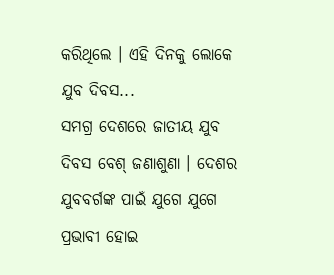କରିଥିଲେ । ଏହି ଦିନକୁ ଲୋକେ ଯୁବ ଦିବସ...
ସମଗ୍ର ଦେଶରେ ଜାତୀୟ ଯୁବ ଦିବସ ବେଶ୍ ଜଣାଶୁଣା । ଦେଶର ଯୁବବର୍ଗଙ୍କ ପାଇଁ ଯୁଗେ ଯୁଗେ ପ୍ରଭାବୀ ହୋଇ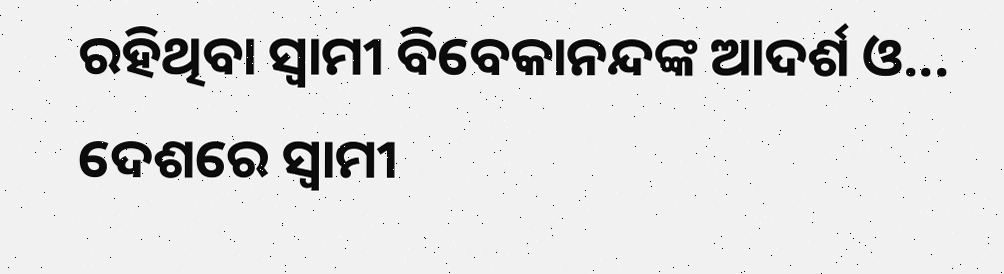ରହିଥିବା ସ୍ବାମୀ ବିବେକାନନ୍ଦଙ୍କ ଆଦର୍ଶ ଓ...
ଦେଶରେ ସ୍ବାମୀ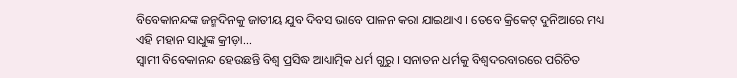ବିବେକାନନ୍ଦଙ୍କ ଜନ୍ମଦିନକୁ ଜାତୀୟ ଯୁବ ଦିବସ ଭାବେ ପାଳନ କରା ଯାଇଥାଏ । ତେବେ କ୍ରିକେଟ୍ ଦୁନିଆରେ ମଧ୍ୟ ଏହି ମହାନ ସାଧୁଙ୍କ କ୍ରୀଡ଼ା...
ସ୍ୱାମୀ ବିବେକାନନ୍ଦ ହେଉଛନ୍ତି ବିଶ୍ୱ ପ୍ରସିଦ୍ଧ ଆଧ୍ୟାତ୍ମିକ ଧର୍ମ ଗୁରୁ । ସନାତନ ଧର୍ମକୁ ବିଶ୍ୱଦରବାରରେ ପରିଚିତ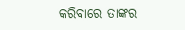କରିବାରେ ତାଙ୍କର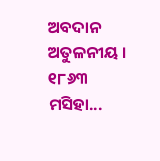ଅବଦାନ ଅତୁଳନୀୟ । ୧୮୬୩ ମସିହା...